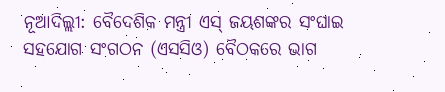ନୂଆଦିଲ୍ଲୀ: ବୈଦେଶିକ ମନ୍ତ୍ରୀ ଏସ୍ ଜୟଶଙ୍କର ସଂଘାଇ ସହଯୋଗ ସଂଗଠନ (ଏସସିଓ) ବୈଠକରେ ଭାଗ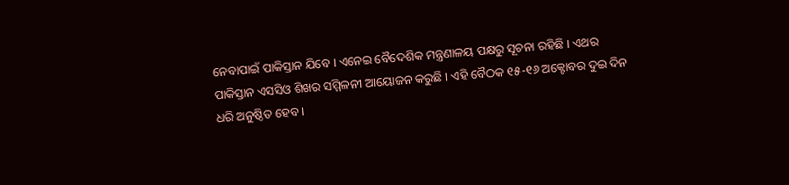ନେବାପାଇଁ ପାକିସ୍ତାନ ଯିବେ । ଏନେଇ ବୈଦେଶିକ ମନ୍ତ୍ରଣାଳୟ ପକ୍ଷରୁ ସୂଚନା ରହିଛି । ଏଥର ପାକିସ୍ତାନ ଏସସିଓ ଶିଖର ସମ୍ମିଳନୀ ଆୟୋଜନ କରୁଛି । ଏହି ବୈଠକ ୧୫-୧୬ ଅକ୍ଟୋବର ଦୁଇ ଦିନ ଧରି ଅନୁଷ୍ଠିତ ହେବ ।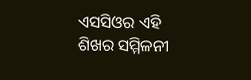ଏସସିଓର ଏହି ଶିଖର ସମ୍ମିଳନୀ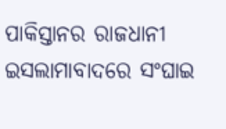ପାକିସ୍ତାନର ରାଜଧାନୀ ଇସଲାମାବାଦରେ ସଂଘାଇ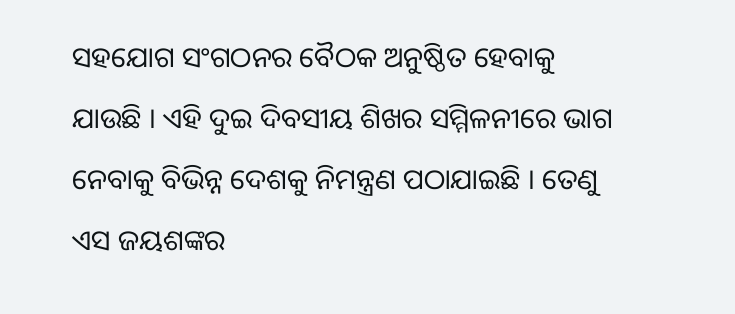ସହଯୋଗ ସଂଗଠନର ବୈଠକ ଅନୁଷ୍ଠିତ ହେବାକୁ ଯାଉଛି । ଏହି ଦୁଇ ଦିବସୀୟ ଶିଖର ସମ୍ମିଳନୀରେ ଭାଗ ନେବାକୁ ବିଭିନ୍ନ ଦେଶକୁ ନିମନ୍ତ୍ରଣ ପଠାଯାଇଛି । ତେଣୁ ଏସ ଜୟଶଙ୍କର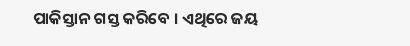ପାକିସ୍ତାନ ଗସ୍ତ କରିବେ । ଏଥିରେ ଜୟ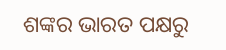ଶଙ୍କର ଭାରତ ପକ୍ଷରୁ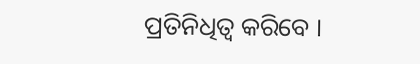ପ୍ରତିନିଧିତ୍ବ କରିବେ ।